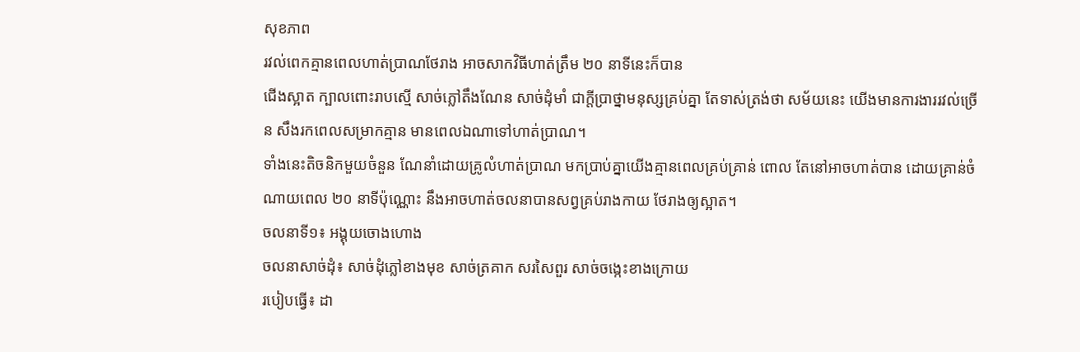សុខភាព
រវល់ពេកគ្មានពេលហាត់ប្រាណថែរាង អាចសាកវិធីហាត់ត្រឹម ២០ នាទីនេះក៏បាន
ជើងស្អាត ក្បាលពោះរាបស្មើ សាច់ភ្លៅតឹងណែន សាច់ដុំមាំ ជាក្តីប្រាថ្នាមនុស្សគ្រប់គ្នា តែទាស់ត្រង់ថា សម័យនេះ យើងមានការងាររវល់ច្រើន សឹងរកពេលសម្រាកគ្មាន មានពេលឯណាទៅហាត់ប្រាណ។
ទាំងនេះតិចនិកមួយចំនួន ណែនាំដោយគ្រូលំហាត់ប្រាណ មកប្រាប់គ្នាយើងគ្មានពេលគ្រប់គ្រាន់ ពោល តែនៅអាចហាត់បាន ដោយគ្រាន់ចំណាយពេល ២០ នាទីប៉ុណ្ណោះ នឹងអាចហាត់ចលនាបានសព្វគ្រប់រាងកាយ ថែរាងឲ្យស្អាត។
ចលនាទី១៖ អង្គុយចោងហោង
ចលនាសាច់ដុំ៖ សាច់ដុំភ្លៅខាងមុខ សាច់ត្រគាក សរសៃពួរ សាច់ចង្កេះខាងក្រោយ
របៀបធ្វើ៖ ដា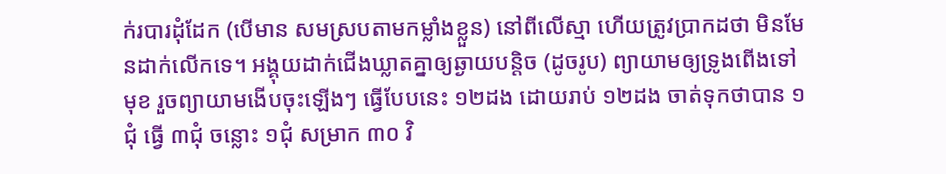ក់របារដុំដែក (បើមាន សមស្របតាមកម្លាំងខ្លួន) នៅពីលើស្មា ហើយត្រូវប្រាកដថា មិនមែនដាក់លើកទេ។ អង្គុយដាក់ជើងឃ្លាតគ្នាឲ្យឆ្ងាយបន្តិច (ដូចរូប) ព្យាយាមឲ្យទ្រូងពើងទៅមុខ រួចព្យាយាមងើបចុះឡើងៗ ធ្វើបែបនេះ ១២ដង ដោយរាប់ ១២ដង ចាត់ទុកថាបាន ១ជុំ ធ្វើ ៣ជុំ ចន្លោះ ១ជុំ សម្រាក ៣០ វិ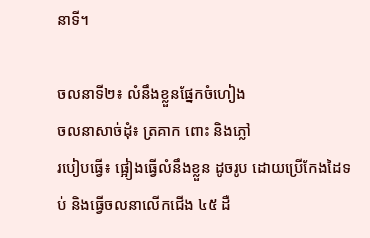នាទី។

ចលនាទី២៖ លំនឹងខ្លួនផ្នែកចំហៀង
ចលនាសាច់ដុំ៖ ត្រគាក ពោះ និងភ្លៅ
របៀបធ្វើ៖ ផ្អៀងធ្វើលំនឹងខ្លួន ដូចរូប ដោយប្រើកែងដៃទប់ និងធ្វើចលនាលើកជើង ៤៥ ដឺ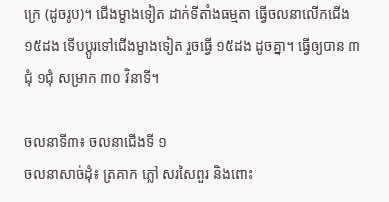ក្រេ (ដូចរូប)។ ជើងម្ខាងទៀត ដាក់ទីតាំងធម្មតា ធ្វើចលនាលើកជើង ១៥ដង ទើបប្តូរទៅជើងម្ខាងទៀត រួចធ្វើ ១៥ដង ដូចគ្នា។ ធ្វើឲ្យបាន ៣ជុំ ១ជុំ សម្រាក ៣០ វិនាទី។

ចលនាទី៣៖ ចលនាជើងទី ១
ចលនាសាច់ដុំ៖ ត្រគាក ភ្លៅ សរសៃពួរ និងពោះ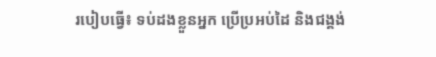របៀបធ្វើ៖ ទប់ដងខ្លួនអ្នក ប្រើប្រអប់ដៃ និងជង្គង់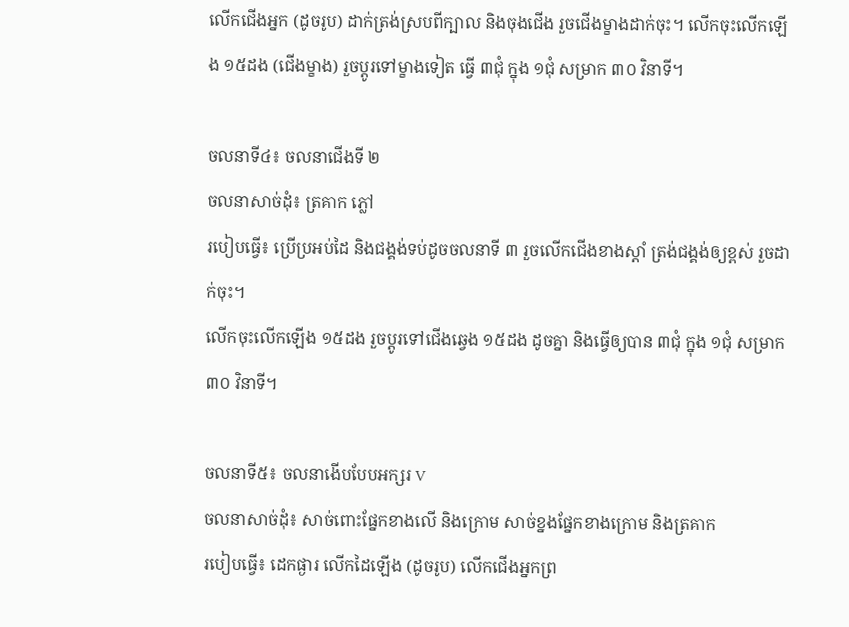លើកជើងអ្នក (ដូចរូប) ដាក់ត្រង់ស្របពីក្បាល និងចុងជើង រួចជើងម្ខាងដាក់ចុះ។ លើកចុះលើកឡើង ១៥ដង (ជើងម្ខាង) រួចប្តូរទៅម្ខាងទៀត ធ្វើ ៣ជុំ ក្នុង ១ជុំ សម្រាក ៣០ វិនាទី។

ចលនាទី៤៖ ចលនាជើងទី ២
ចលនាសាច់ដុំ៖ ត្រគាក ភ្លៅ
របៀបធ្វើ៖ ប្រើប្រអប់ដៃ និងជង្គង់ទប់ដូចចលនាទី ៣ រួចលើកជើងខាងស្តាំ ត្រង់ជង្គង់ឲ្យខ្ពស់ រួចដាក់ចុះ។
លើកចុះលើកឡើង ១៥ដង រួចប្តូរទៅជើងឆ្វេង ១៥ដង ដូចគ្នា និងធ្វើឲ្យបាន ៣ជុំ ក្នុង ១ជុំ សម្រាក ៣០ វិនាទី។

ចលនាទី៥៖ ចលនាងើបបែបអក្សរ V
ចលនាសាច់ដុំ៖ សាច់ពោះផ្នែកខាងលើ និងក្រោម សាច់ខ្នងផ្នែកខាងក្រោម និងត្រគាក
របៀបធ្វើ៖ ដេកផ្ងារ លើកដៃឡើង (ដូចរូប) លើកជើងអ្នកព្រ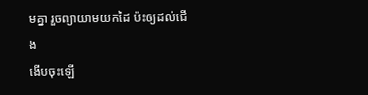មគ្នា រួចព្យាយាមយកដៃ ប៉ះឲ្យដល់ជើង
ងើបចុះឡើ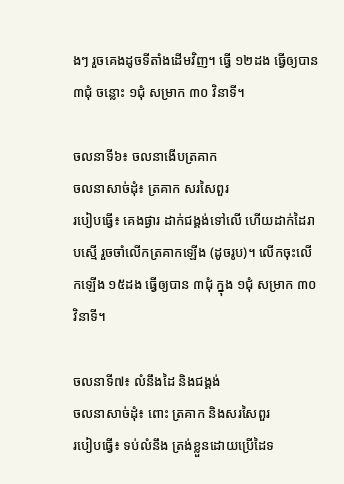ងៗ រួចគេងដូចទីតាំងដើមវិញ។ ធ្វើ ១២ដង ធ្វើឲ្យបាន ៣ជុំ ចន្លោះ ១ជុំ សម្រាក ៣០ វិនាទី។

ចលនាទី៦៖ ចលនាងើបត្រគាក
ចលនាសាច់ដុំ៖ ត្រគាក សរសៃពួរ
របៀបធ្វើ៖ គេងផ្ងារ ដាក់ជង្គង់ទៅលើ ហើយដាក់ដៃរាបស្មើ រួចចាំលើកត្រគាកឡើង (ដូចរូប)។ លើកចុះលើកឡើង ១៥ដង ធ្វើឲ្យបាន ៣ជុំ ក្នុង ១ជុំ សម្រាក ៣០ វិនាទី។

ចលនាទី៧៖ លំនឹងដៃ និងជង្គង់
ចលនាសាច់ដុំ៖ ពោះ ត្រគាក និងសរសៃពួរ
របៀបធ្វើ៖ ទប់លំនឹង ត្រង់ខ្លួនដោយប្រើដៃទ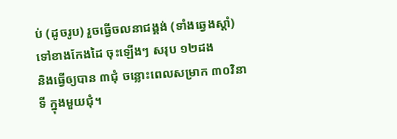ប់ (ដូចរូប) រួចធ្វើចលនាជង្គង់ (ទាំងឆ្វេងស្តាំ) ទៅខាងកែងដៃ ចុះឡើងៗ សរុប ១២ដង
និងធ្វើឲ្យបាន ៣ជុំ ចន្លោះពេលសម្រាក ៣០វិនាទី ក្នុងមួយជុំ។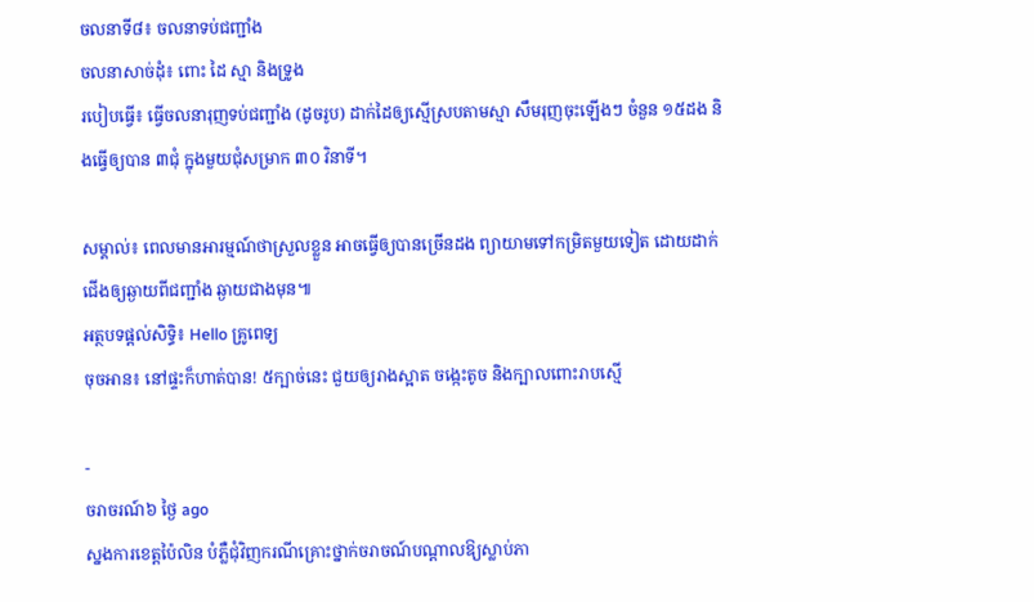ចលនាទី៨៖ ចលនាទប់ជញ្ជាំង
ចលនាសាច់ដុំ៖ ពោះ ដៃ ស្មា និងទ្រូង
របៀបធ្វើ៖ ធ្វើចលនារុញទប់ជញ្ជាំង (ដូចរូប) ដាក់ដៃឲ្យស្មើស្របតាមស្មា សឹមរុញចុះឡើងៗ ចំនួន ១៥ដង និងធ្វើឲ្យបាន ៣ជុំ ក្នុងមួយជុំសម្រាក ៣០ វិនាទី។

សម្គាល់៖ ពេលមានអារម្មណ៍ថាស្រួលខ្លួន អាចធ្វើឲ្យបានច្រើនដង ព្យាយាមទៅកម្រិតមួយទៀត ដោយដាក់ជើងឲ្យឆ្ងាយពីជញ្ជាំង ឆ្ងាយជាងមុន៕
អត្ថបទផ្ដល់សិទ្ធិ៖ Hello គ្រូពេទ្យ
ចុចអាន៖ នៅផ្ទះក៏ហាត់បាន! ៥ក្បាច់នេះ ជួយឲ្យរាងស្អាត ចង្កេះតូច និងក្បាលពោះរាបស្មើ

-
ចរាចរណ៍៦ ថ្ងៃ ago
ស្នងការខេត្តប៉ៃលិន បំភ្លឺជុំវិញករណីគ្រោះថ្នាក់ចរាចណ៍បណ្តាលឱ្យស្លាប់ភា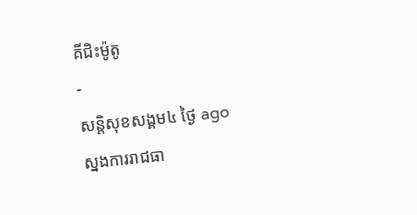គីជិះម៉ូតូ
-
សន្តិសុខសង្គម៤ ថ្ងៃ ago
ស្នងការរាជធា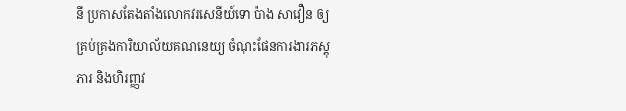នី ប្រកាសតែងតាំងលោកវរសេនីយ៍ទោ ប៉ាង សាវឿន ឲ្យគ្រប់គ្រងការិយាល័យគណនេយ្យ ចំណុះផែនការងារភស្តុភារ និងហិរញ្ញវ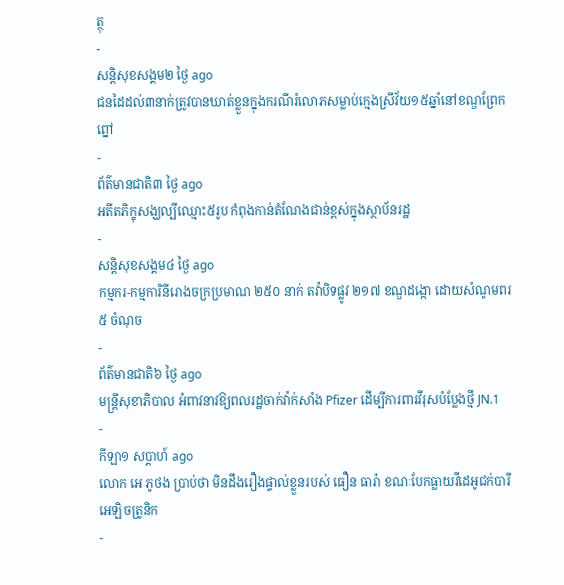ត្ថុ
-
សន្តិសុខសង្គម២ ថ្ងៃ ago
ជនដៃដល់៣នាក់ត្រូវបានឃាត់ខ្លួនក្នុងករណីរំលោភសម្លាប់ក្មេងស្រីវ័យ១៥ឆ្នាំនៅខណ្ឌព្រែកព្នៅ
-
ព័ត៌មានជាតិ៣ ថ្ងៃ ago
អតីតភិក្ខុសង្ឃល្បីឈ្មោះ៥រូប កំពុងកាន់តំណែងជាន់ខ្ពស់ក្នុងស្ថាប័នរដ្ឋ
-
សន្តិសុខសង្គម៤ ថ្ងៃ ago
កម្មករ-កម្មការិនីរោងចក្រប្រមាណ ២៥០ នាក់ តវ៉ាបិទផ្លូវ ២១៧ ខណ្ឌដង្កោ ដោយសំណូមពរ ៥ ចំណុច
-
ព័ត៌មានជាតិ៦ ថ្ងៃ ago
មន្ត្រីសុខាភិបាល អំពាវនាវឱ្យពលរដ្ឋចាក់វ៉ាក់សាំង Pfizer ដើម្បីការពារវីរុសបំប្លែងថ្មី JN.1
-
កីឡា១ សប្តាហ៍ ago
លោក អេ ភូថង ប្រាប់ថា មិនដឹងរឿងផ្ទាល់ខ្លួនរបស់ ធឿន ធារ៉ា ខណៈបែកធ្លាយវីដេអូជក់បារីអេឡិចត្រូនិក
-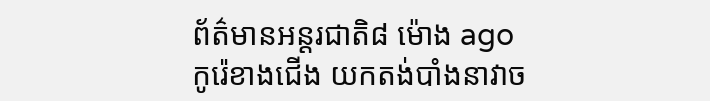ព័ត៌មានអន្ដរជាតិ៨ ម៉ោង ago
កូរ៉េខាងជើង យកតង់បាំងនាវាច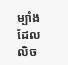ម្បាំងដែលលិច